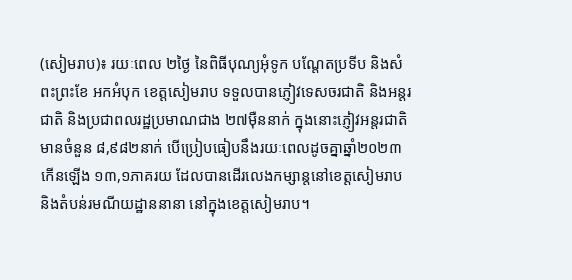(សៀមរាប)៖ រយៈពេល ២ថ្ងៃ នៃពិធីបុណ្យអុំទូក បណ្តែតប្រទីប និងសំពះព្រះខែ អកអំបុក ខេត្តសៀមរាប ទទួលបានភ្ញៀវទេសចរជាតិ និងអន្តរជាតិ និងប្រជាពលរដ្ឋប្រមាណជាង ២៧ម៉ឺននាក់ ក្នុងនោះភ្ញៀវអន្តរជាតិមានចំនួន ៨,៩៨២នាក់ បើប្រៀបធៀបនឹងរយៈពេលដូចគ្នាឆ្នាំ២០២៣ កើនឡើង ១៣,១ភាគរយ ដែលបានដើរលេងកម្សាន្តនៅខេត្តសៀមរាប និងតំបន់រមណីយដ្ឋាននានា នៅក្នុងខេត្តសៀមរាប។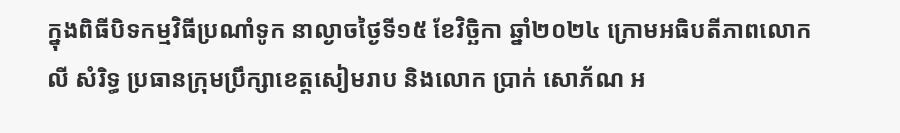ក្នុងពិធីបិទកម្មវិធីប្រណាំទូក នាល្ងាចថ្ងៃទី១៥ ខែវិច្ឆិកា ឆ្នាំ២០២៤ ក្រោមអធិបតីភាពលោក លី សំរិទ្ធ ប្រធានក្រុមប្រឹក្សាខេត្តសៀមរាប និងលោក ប្រាក់ សោភ័ណ អ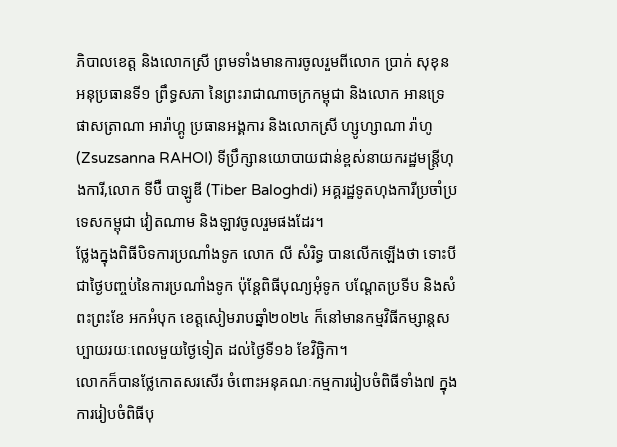ភិបាលខេត្ត និងលោកស្រី ព្រមទាំងមានការចូលរួមពីលោក ប្រាក់ សុខុន អនុប្រធានទី១ ព្រឹទ្ធសភា នៃព្រះរាជាណាចក្រកម្ពុជា និងលោក អានទ្រេ ផាសត្រាណា អារ៉ាហ្គូ ប្រធានអង្គការ និងលោកស្រី ហ្សូហ្សាណា រ៉ាហូ (Zsuzsanna RAHOI) ទីប្រឹក្សានយោបាយជាន់ខ្ពស់នាយករដ្ឋមន្ត្រីហុងការី,លោក ទីប៊ឺ បាឡូឌី (Tiber Baloghdi) អគ្គរដ្ឋទូតហុងការីប្រចាំប្រទេសកម្ពុជា វៀតណាម និងឡាវចូលរួមផងដែរ។
ថ្លែងក្នុងពិធីបិទការប្រណាំងទូក លោក លី សំរិទ្ធ បានលើកឡើងថា ទោះបីជាថ្ងៃបញ្ចប់នៃការប្រណាំងទូក ប៉ុន្តែពិធីបុណ្យអុំទូក បណ្តែតប្រទីប និងសំពះព្រះខែ អកអំបុក ខេត្តសៀមរាបឆ្នាំ២០២៤ ក៏នៅមានកម្មវិធីកម្សាន្តសប្បាយរយៈពេលមួយថ្ងៃទៀត ដល់ថ្ងៃទី១៦ ខែវិច្ឆិកា។
លោកក៏បានថ្លែកោតសរសើរ ចំពោះអនុគណៈកម្មការរៀបចំពិធីទាំង៧ ក្នុងការរៀបចំពិធីបុ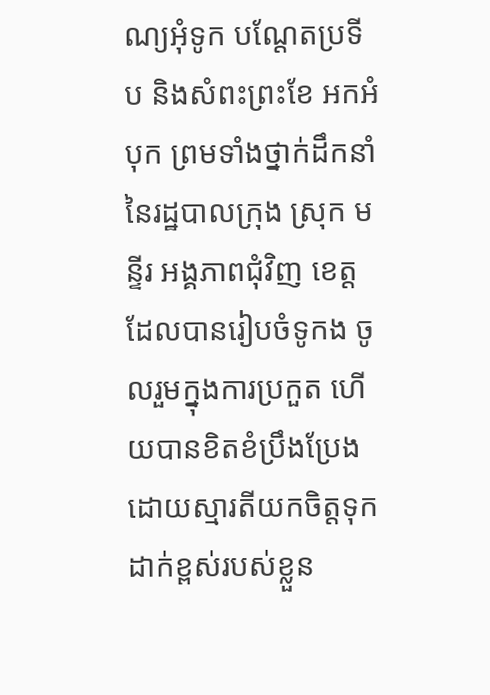ណ្យអុំទូក បណ្តែតប្រទីប និងសំពះព្រះខែ អកអំបុក ព្រមទាំងថ្នាក់ដឹកនាំនៃរដ្ឋបាលក្រុង ស្រុក មន្ទីរ អង្គភាពជុំវិញ ខេត្ត ដែលបានរៀបចំទូកង ចូលរួមក្នុងការប្រកួត ហើយបានខិតខំប្រឹងប្រែងដោយស្មារតីយកចិត្តទុកដាក់ខ្ពស់របស់ខ្លួន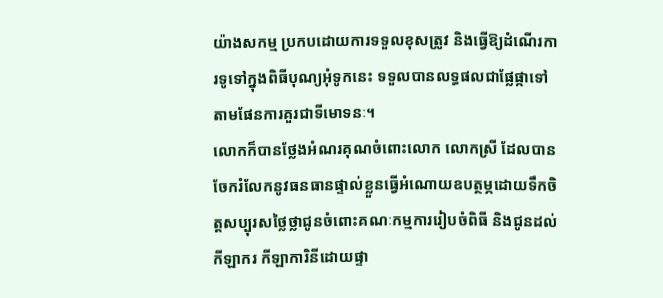យ៉ាងសកម្ម ប្រកបដោយការទទួលខុសត្រូវ និងធ្វើឱ្យដំណើរការទូទៅក្នុងពិធីបុណ្យអុំទូកនេះ ទទួលបានលទ្ធផលជាផ្លែផ្កាទៅតាមផែនការគួរជាទីមោទនៈ។
លោកក៏បានថ្លែងអំណរគុណចំពោះលោក លោកស្រី ដែលបានចែករំលែកនូវធនធានផ្ទាល់ខ្លួនធ្វើអំណោយឧបត្ថម្ភដោយទឹកចិត្តសប្បុរសថ្លៃថ្លាជូនចំពោះគណៈកម្មការរៀបចំពិធី និងជូនដល់កីឡាករ កីឡាការិនីដោយផ្ទា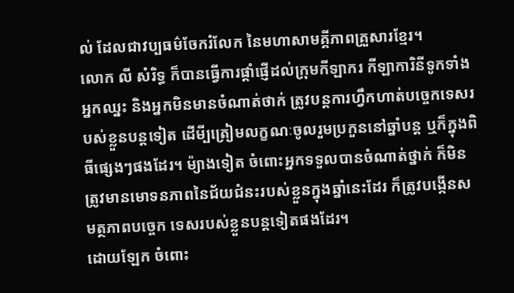ល់ ដែលជាវប្បធម៌ចែករំលែក នៃមហាសាមគ្គីភាពគ្រួសារខ្មែរ។
លោក លី សំរិទ្ធ ក៏បានធ្វើការផ្តាំផ្ញើដល់ក្រុមកីឡាករ កីឡាការិនីទូកទាំងអ្នកឈ្នះ និងអ្នកមិនមានចំណាត់ថាក់ ត្រូវបន្តការហ្វឹកហាត់បច្ចេកទេសរបស់ខ្លួនបន្តទៀត ដើមី្បត្រៀមលក្ខណៈចូលរួមប្រកួននៅឆ្នាំបន្ត ឬក៏ក្នុងពិធីផ្សេងៗផងដែរ។ ម៉្យាងទៀត ចំពោះអ្នកទទួលបានចំណាត់ថ្នាក់ ក៏មិនត្រូវមានមោទនភាពនៃជ័យជំនះរបស់ខ្លួនក្នុងឆ្នាំនេះដែរ ក៏ត្រូវបង្កើនសមត្ថភាពបច្ចេក ទេសរបស់ខ្លួនបន្តទៀតផងដែរ។
ដោយឡែក ចំពោះ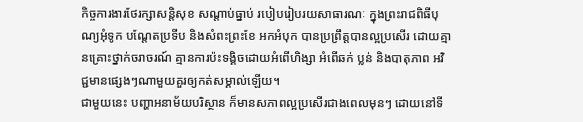កិច្ចការងារថែរក្សាសន្តិសុខ សណ្តាប់ធ្នាប់ របៀបរៀបរយសាធារណៈ ក្នុងព្រះរាជពិធីបុណ្យអុំទូក បណ្តែតប្រទីប និងសំពះព្រះខែ អកអំបុក បានប្រព្រឹត្តបានល្អប្រសើរ ដោយគ្មានគ្រោះថ្នាក់ចរាចរណ៍ គ្មានការប៉ះទង្គិចដោយអំពើហិង្សា អំពើឆក់ ប្លន់ និងបាតុភាព អវិជ្ជមានផ្សេងៗណាមួយគួរឲ្យកត់សម្គាល់ឡើយ។
ជាមួយនេះ បញ្ហាអនាម័យបរិស្ថាន ក៏មានសភាពល្អប្រសើរជាងពេលមុនៗ ដោយនៅទី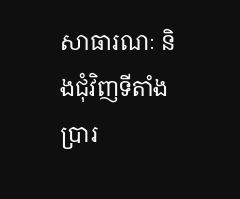សាធារណៈ និងជុំវិញទីតាំងប្រារ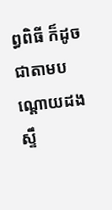ព្ធពិធី ក៏ដូចជាតាមបណ្តោយដងស្ទឹ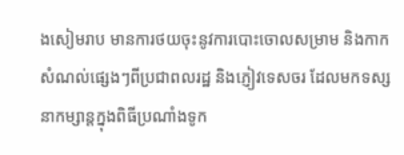ងសៀមរាប មានការថយចុះនូវការបោះចោលសម្រាម និងកាកសំណល់ផ្សេងៗពីប្រជាពលរដ្ឋ និងភ្ញៀវទេសចរ ដែលមកទស្សនាកម្សាន្តក្នុងពិធីប្រណាំងទូក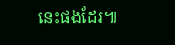នេះផងដែរ៕